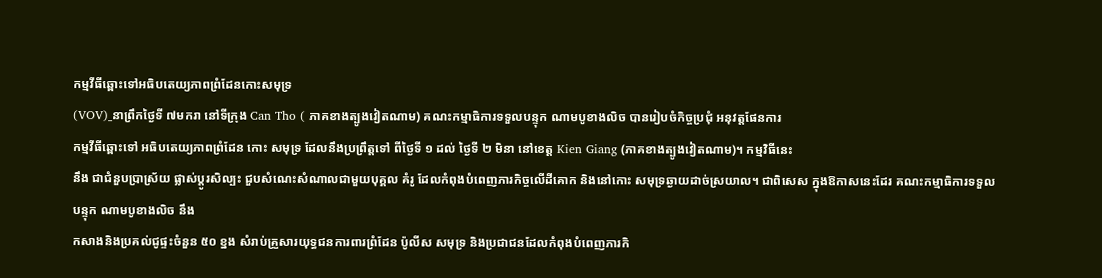កម្មវីធីឆ្ពោះទៅអធិបតេយ្យភាពព្រំដែនកោះសមុទ្រ
(VOV)_នាព្រឹកថ្ងៃទី ៧មករា នៅទីក្រុង Can Tho ( ភាគខាងត្បូងវៀតណាម) គណះកម្មាធិការទទួលបន្ទុក ណាមបូខាងលិច បានរៀបចំកិច្ចប្រជុំ អនុវត្តផែនការ
កម្មវីធីឆ្ពោះទៅ អធិបតេយ្យភាពព្រំដែន កោះ សមុទ្រ ដែលនឹងប្រព្រឹត្តទៅ ពីថ្ងៃទី ១ ដល់ ថ្ងៃទី ២ មិនា នៅខេត្ត Kien Giang (ភាគខាងត្បូងវៀតណាម)។ កម្មវិធីនេះ
នឹង ជាជំនួបប្រាស្រ័យ ផ្លាស់ប្តូរសិល្បះ ជួបសំណេះសំណាលជាមួយបុគ្គល គំរូ ដែលកំពុងបំពេញភារកិច្ចលើដីគោក និងនៅកោះ សមុទ្រឆ្ងាយដាច់ស្រយាល។ ជាពិសេស ក្នុងឱកាសនេះដែរ គណះកម្មាធិការទទួលបន្ទុក ណាមបូខាងលិច នឹង
កសាងនិងប្រគល់ជូផ្ទះចំនួន ៥០ ខ្នង សំរាប់គ្រួសារយុទ្ធជនការពារព្រំដែន ប៉ូលីស សមុទ្រ និងប្រជាជនដែលកំពុងបំពេញភារកិ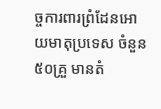ច្ចការពារព្រំដែនអោយមាតុប្រទេស ចំនួន៥០គ្រួ មានតំ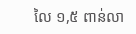លៃ ១,៥ ពាន់លា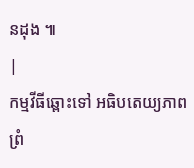នដុង ៕
|
កម្មវីធីឆ្ពោះទៅ អធិបតេយ្យភាពព្រំ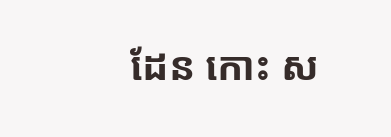ដែន កោះ ស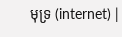មុទ្រ (internet) |